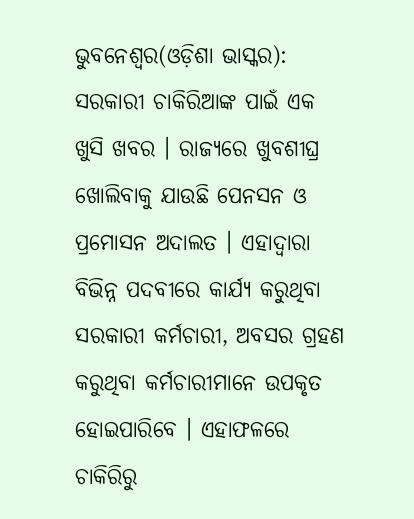ଭୁବନେଶ୍ୱର(ଓଡ଼ିଶା ଭାସ୍କର): ସରକାରୀ ଚାକିରିଆଙ୍କ ପାଇଁ ଏକ ଖୁସି ଖବର । ରାଜ୍ୟରେ ଖୁବଶୀଘ୍ର ଖୋଲିବାକୁ ଯାଉଛି ପେନସନ ଓ ପ୍ରମୋସନ ଅଦାଲତ । ଏହାଦ୍ୱାରା ବିଭିନ୍ନ ପଦବୀରେ କାର୍ଯ୍ୟ କରୁଥିବା ସରକାରୀ କର୍ମଚାରୀ, ଅବସର ଗ୍ରହଣ କରୁଥିବା କର୍ମଚାରୀମାନେ ଉପକୃତ ହୋଇପାରିବେ । ଏହାଫଳରେ ଚାକିରିରୁ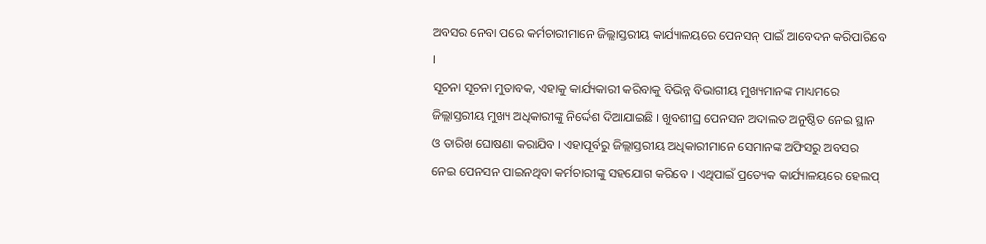ଅବସର ନେବା ପରେ କର୍ମଚାରୀମାନେ ଜିଲ୍ଲାସ୍ତରୀୟ କାର୍ଯ୍ୟାଳୟରେ ପେନସନ୍ ପାଇଁ ଆବେଦନ କରିପାରିବେ ।
ସୂଚନା ସୂଚନା ମୁତାବକ, ଏହାକୁ କାର୍ଯ୍ୟକାରୀ କରିବାକୁ ବିଭିନ୍ନ ବିଭାଗୀୟ ମୁଖ୍ୟମାନଙ୍କ ମାଧ୍ୟମରେ ଜିଲ୍ଲାସ୍ତରୀୟ ମୁଖ୍ୟ ଅଧିକାରୀଙ୍କୁ ନିର୍ଦ୍ଦେଶ ଦିଆଯାଇଛି । ଖୁବଶୀଘ୍ର ପେନସନ ଅଦାଲତ ଅନୁଷ୍ଠିତ ନେଇ ସ୍ଥାନ ଓ ତାରିଖ ଘୋଷଣା କରାଯିବ । ଏହାପୂର୍ବରୁ ଜିଲ୍ଲାସ୍ତରୀୟ ଅଧିକାରୀମାନେ ସେମାନଙ୍କ ଅଫିସରୁ ଅବସର ନେଇ ପେନସନ ପାଇନଥିବା କର୍ମଚାରୀଙ୍କୁ ସହଯୋଗ କରିବେ । ଏଥିପାଇଁ ପ୍ରତ୍ୟେକ କାର୍ଯ୍ୟାଳୟରେ ହେଲପ୍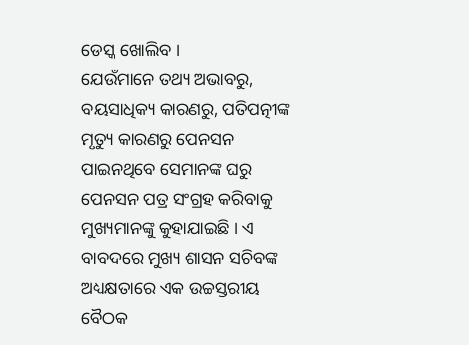ଡେସ୍କ ଖୋଲିବ ।
ଯେଉଁମାନେ ତଥ୍ୟ ଅଭାବରୁ, ବୟସାଧିକ୍ୟ କାରଣରୁ, ପତିପତ୍ନୀଙ୍କ ମୃତ୍ୟୁ କାରଣରୁ ପେନସନ ପାଇନଥିବେ ସେମାନଙ୍କ ଘରୁ ପେନସନ ପତ୍ର ସଂଗ୍ରହ କରିବାକୁ ମୁଖ୍ୟମାନଙ୍କୁ କୁହାଯାଇଛି । ଏ ବାବଦରେ ମୁଖ୍ୟ ଶାସନ ସଚିବଙ୍କ ଅଧ୍ୟକ୍ଷତାରେ ଏକ ଉଚ୍ଚସ୍ତରୀୟ ବୈଠକ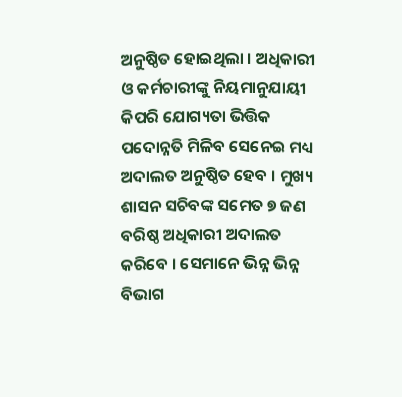ଅନୁଷ୍ଠିତ ହୋଇଥିଲା । ଅଧିକାରୀ ଓ କର୍ମଚାରୀଙ୍କୁ ନିୟମାନୁଯାୟୀ କିପରି ଯୋଗ୍ୟତା ଭିତ୍ତିକ ପଦୋନ୍ନତି ମିଳିବ ସେନେଇ ମଧ୍ୟ ଅଦାଲତ ଅନୁଷ୍ଠିତ ହେବ । ମୁଖ୍ୟ ଶାସନ ସଚିବଙ୍କ ସମେତ ୭ ଜଣ ବରିଷ୍ଠ ଅଧିକାରୀ ଅଦାଲତ କରିବେ । ସେମାନେ ଭିନ୍ନ ଭିନ୍ନ ବିଭାଗ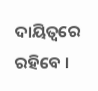ଦାୟିତ୍ୱରେ ରହିବେ ।